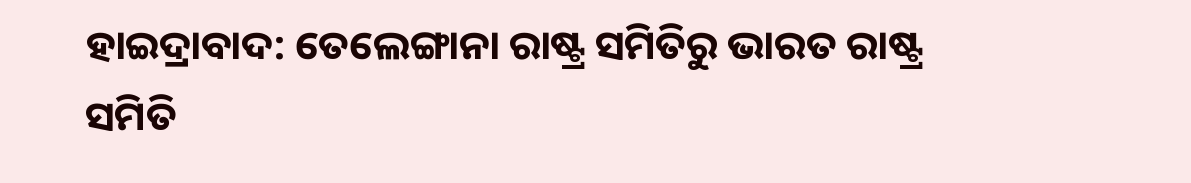ହାଇଦ୍ରାବାଦ: ତେଲେଙ୍ଗାନା ରାଷ୍ଟ୍ର ସମିତିରୁ ଭାରତ ରାଷ୍ଟ୍ର ସମିତି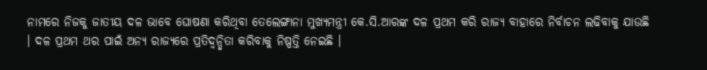ନାମରେ ନିଜକୁ ଜାତୀୟ ଦଳ ଭାବେ ଘୋଷଣା କରିଥିବା ତେଲେଙ୍ଗାନା ମୁଖ୍ୟମନ୍ତ୍ରୀ କେ.ସି.ଆରଙ୍କ ଦଳ ପ୍ରଥମ କରି ରାଜ୍ୟ ବାହାରେ ନିର୍ବାଚନ ଲଢିବାକୁ ଯାଉଛି । ଦଳ ପ୍ରଥମ ଥର ପାଇଁ ଅନ୍ୟ ରାଜ୍ୟରେ ପ୍ରତିଦ୍ୱନ୍ଦ୍ୱିତା କରିବାକୁ ନିଷ୍ପତ୍ତି ନେଇଛି ।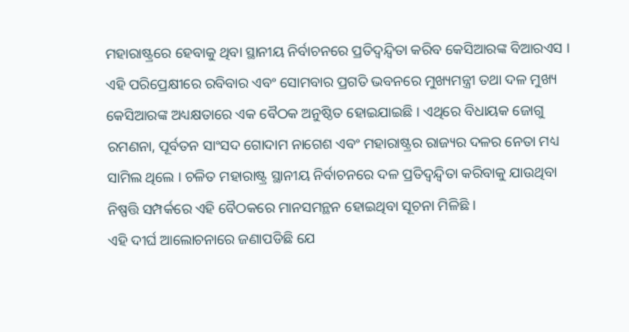ମହାରାଷ୍ଟ୍ରରେ ହେବାକୁ ଥିବା ସ୍ଥାନୀୟ ନିର୍ବାଚନରେ ପ୍ରତିଦ୍ୱନ୍ଦ୍ୱିତା କରିବ କେସିଆରଙ୍କ ବିଆରଏସ । ଏହି ପରିପ୍ରେକ୍ଷୀରେ ରବିବାର ଏବଂ ସୋମବାର ପ୍ରଗତି ଭବନରେ ମୁଖ୍ୟମନ୍ତ୍ରୀ ତଥା ଦଳ ମୁଖ୍ୟ କେସିଆରଙ୍କ ଅଧ୍ୟକ୍ଷତାରେ ଏକ ବୈଠକ ଅନୁଷ୍ଠିତ ହୋଇଯାଇଛି । ଏଥିରେ ବିଧାୟକ ଜୋଗୁ ରମଣନା, ପୂର୍ବତନ ସାଂସଦ ଗୋଦାମ ନାଗେଶ ଏବଂ ମହାରାଷ୍ଟ୍ରର ରାଜ୍ୟର ଦଳର ନେତା ମଧ୍ୟ ସାମିଲ ଥିଲେ । ଚଳିତ ମହାରାଷ୍ଟ୍ର ସ୍ଥାନୀୟ ନିର୍ବାଚନରେ ଦଳ ପ୍ରତିଦ୍ବନ୍ଦ୍ବିତା କରିବାକୁ ଯାଉଥିବା ନିଷ୍ପତ୍ତି ସମ୍ପର୍କରେ ଏହି ବୈଠକରେ ମାନସମନ୍ଥନ ହୋଇଥିବା ସୂଚନା ମିଳିଛି ।
ଏହି ଦୀର୍ଘ ଆଲୋଚନାରେ ଜଣାପଡିଛି ଯେ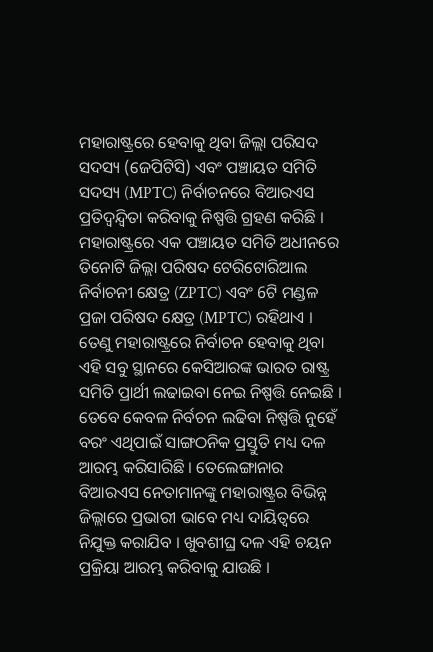ମହାରାଷ୍ଟ୍ରରେ ହେବାକୁ ଥିବା ଜିଲ୍ଲା ପରିସଦ ସଦସ୍ୟ (ଜେପିଟିସି) ଏବଂ ପଞ୍ଚାୟତ ସମିତି ସଦସ୍ୟ (MPTC) ନିର୍ବାଚନରେ ବିଆରଏସ ପ୍ରତିଦ୍ୱନ୍ଦ୍ୱିତା କରିବାକୁ ନିଷ୍ପତ୍ତି ଗ୍ରହଣ କରିଛି । ମହାରାଷ୍ଟ୍ରରେ ଏକ ପଞ୍ଚାୟତ ସମିତି ଅଧୀନରେ ତିନୋଟି ଜିଲ୍ଲା ପରିଷଦ ଟେରିଟୋରିଆଲ ନିର୍ବାଚନୀ କ୍ଷେତ୍ର (ZPTC) ଏବଂ 6ଟି ମଣ୍ଡଳ ପ୍ରଜା ପରିଷଦ କ୍ଷେତ୍ର (MPTC) ରହିଥାଏ । ତେଣୁ ମହାରାଷ୍ଟ୍ରରେ ନିର୍ବାଚନ ହେବାକୁ ଥିବା ଏହି ସବୁ ସ୍ଥାନରେ କେସିଆରଙ୍କ ଭାରତ ରାଷ୍ଟ୍ର ସମିତି ପ୍ରାର୍ଥୀ ଲଢାଇବା ନେଇ ନିଷ୍ପତ୍ତି ନେଇଛି ।
ତେବେ କେବଳ ନିର୍ବଚନ ଲଢିବା ନିଷ୍ପତ୍ତି ନୁହେଁ ବରଂ ଏଥିପାଇଁ ସାଙ୍ଗଠନିକ ପ୍ରସ୍ତୁତି ମଧ୍ୟ ଦଳ ଆରମ୍ଭ କରିସାରିଛି । ତେଲେଙ୍ଗାନାର ବିଆରଏସ ନେତାମାନଙ୍କୁ ମହାରାଷ୍ଟ୍ରର ବିଭିନ୍ନ ଜିଲ୍ଲାରେ ପ୍ରଭାରୀ ଭାବେ ମଧ୍ୟ ଦାୟିତ୍ୱରେ ନିଯୁକ୍ତ କରାଯିବ । ଖୁବଶୀଘ୍ର ଦଳ ଏହି ଚୟନ ପ୍ରକ୍ରିୟା ଆରମ୍ଭ କରିବାକୁ ଯାଉଛି ।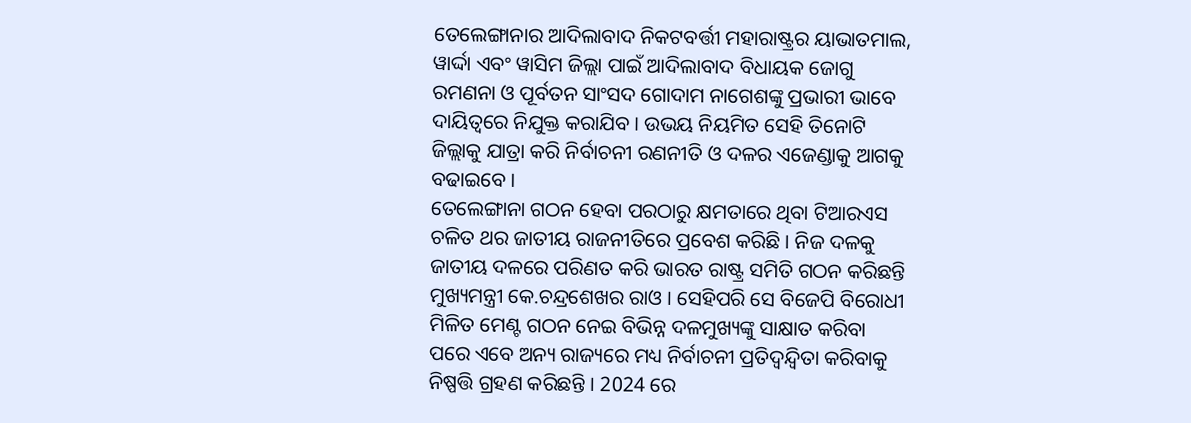ତେଲେଙ୍ଗାନାର ଆଦିଲାବାଦ ନିକଟବର୍ତ୍ତୀ ମହାରାଷ୍ଟ୍ରର ୟାଭାତମାଲ, ୱାର୍ଦ୍ଦା ଏବଂ ୱାସିମ ଜିଲ୍ଲା ପାଇଁ ଆଦିଲାବାଦ ବିଧାୟକ ଜୋଗୁ ରମଣନା ଓ ପୂର୍ବତନ ସାଂସଦ ଗୋଦାମ ନାଗେଶଙ୍କୁ ପ୍ରଭାରୀ ଭାବେ ଦାୟିତ୍ୱରେ ନିଯୁକ୍ତ କରାଯିବ । ଉଭୟ ନିୟମିତ ସେହି ତିନୋଟି ଜିଲ୍ଲାକୁ ଯାତ୍ରା କରି ନିର୍ବାଚନୀ ରଣନୀତି ଓ ଦଳର ଏଜେଣ୍ଡାକୁ ଆଗକୁ ବଢାଇବେ ।
ତେଲେଙ୍ଗାନା ଗଠନ ହେବା ପରଠାରୁ କ୍ଷମତାରେ ଥିବା ଟିଆରଏସ ଚଳିତ ଥର ଜାତୀୟ ରାଜନୀତିରେ ପ୍ରବେଶ କରିଛି । ନିଜ ଦଳକୁ ଜାତୀୟ ଦଳରେ ପରିଣତ କରି ଭାରତ ରାଷ୍ଟ୍ର ସମିତି ଗଠନ କରିଛନ୍ତି ମୁଖ୍ୟମନ୍ତ୍ରୀ କେ.ଚନ୍ଦ୍ରଶେଖର ରାଓ । ସେହିପରି ସେ ବିଜେପି ବିରୋଧୀ ମିଳିତ ମେଣ୍ଟ ଗଠନ ନେଇ ବିଭିନ୍ନ ଦଳମୁଖ୍ୟଙ୍କୁ ସାକ୍ଷାତ କରିବା ପରେ ଏବେ ଅନ୍ୟ ରାଜ୍ୟରେ ମଧ୍ୟ ନିର୍ବାଚନୀ ପ୍ରତିଦ୍ବନ୍ଦ୍ବିତା କରିବାକୁ ନିଷ୍ପତ୍ତି ଗ୍ରହଣ କରିଛନ୍ତି । 2024 ରେ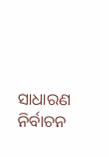ସାଧାରଣ ନିର୍ବାଚନ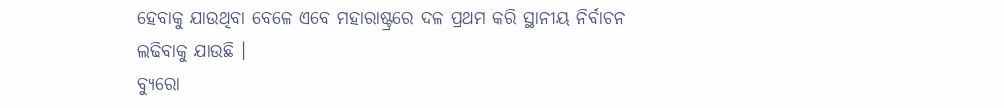ହେବାକୁ ଯାଉଥିବା ବେଳେ ଏବେ ମହାରାଷ୍ଟ୍ରରେ ଦଳ ପ୍ରଥମ କରି ସ୍ଥାନୀୟ ନିର୍ବାଚନ ଲଢିବାକୁ ଯାଉଛି ।
ବ୍ୟୁରୋ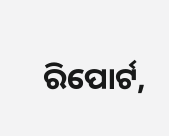ରିପୋର୍ଟ,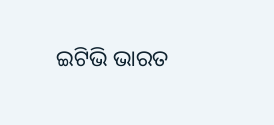ଇଟିଭି ଭାରତ